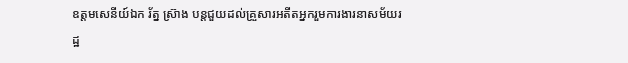ឧត្តមសេនីយ៍ឯក រ័ត្ន ស៊្រាង បន្តជួយដល់គ្រួសារអតីតអ្នករួមការងារនាសម័យរដ្ឋ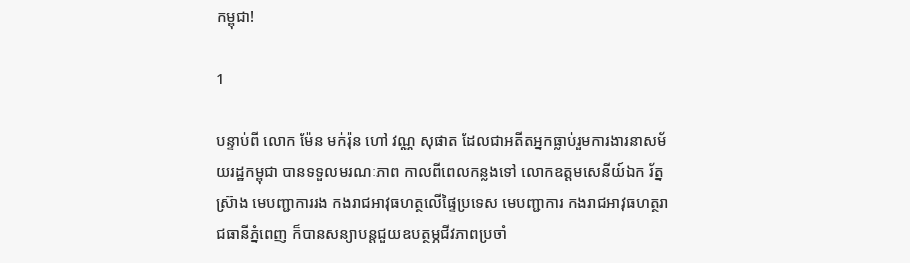កម្ពុជា!

1

បន្ទាប់ពី លោក ម៉ែន មក់រ៉ុន ហៅ វណ្ណ សុផាត ដែលជាអតីតអ្នកធ្លាប់រួមការងារនាសម័យរដ្ឋកម្ពុជា បានទទួលមរណៈភាព កាលពីពេលកន្លងទៅ លោកឧត្តមសេនីយ៍ឯក រ័ត្ន ស្រ៊ាង មេបញ្ជាការរង កងរាជអាវុធហត្ថលើផ្ទៃប្រទេស មេបញ្ជាការ កងរាជអាវុធហត្ថរាជធានីភ្នំពេញ ក៏បានសន្យាបន្តជួយឧបត្ថម្ភជីវភាពប្រចាំ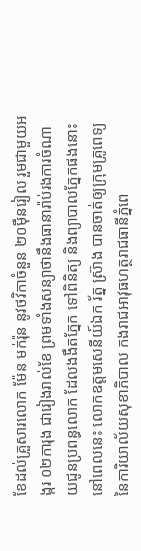ខែដល់គ្រួសារលោក ម៉ែន មក់រ៉ុន នូវថវិកាចំនួន ២០ម៉ឺនរៀល រួមជាមួយអង្ករ ០២ការុង ជារៀងរាល់ខែ ព្រមទាំងសន្យាថានឹងធានារ៉ាប់រងការចំណាយជូនប្រពន្ធលោក ដែលងងឹតភ្នែក ទៅពិនិត្យ និងព្យាបាលភ្នែកផងនោះ នៅពេលនេះ លោកឧត្តមសេនីយ៍ឯក រ័ត្ន ស្រ៊ាង បានចាត់ឲ្យក្រុមគ្រូពេទ្យ នៃការិយាល័យសុខាភិបាល កងរាជអាវុធហត្ថរាជធានីភ្នំពេ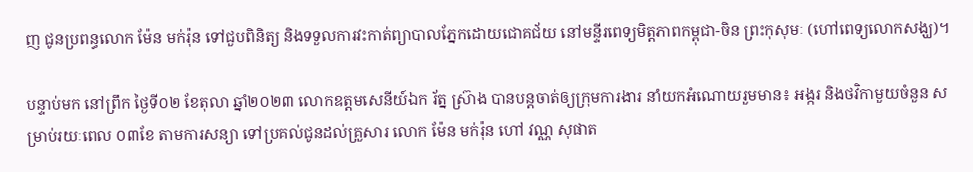ញ ជូនប្រពន្ធលោក ម៉ែន មក់រ៉ុន ទៅជួបពិនិត្យ និងទទួលការវះកាត់ព្យាបាលភ្នែកដោយជោគជ័យ នៅមន្ទីរពេទ្យមិត្តភាពកម្ពុជា-ចិន ព្រះកុសុមៈ (ហៅពេទ្យលោកសង្ឃ)។

បន្ទាប់មក នៅព្រឹក ថ្ងៃទី០២ ខែតុលា ឆ្នាំ២០២៣ លោកឧត្តមសេនីយ៍ឯក រ័ត្ន ស្រ៊ាង បានបន្តចាត់ឲ្យក្រុមការងារ នាំយកអំណោយរួមមាន៖ អង្ករ និងថវិកាមួយចំនួន សម្រាប់រយៈពេល ០៣ខែ តាមការសន្យា ទៅប្រគល់ជូនដល់គ្រួសារ លោក ម៉ែន មក់រ៉ុន ហៅ វណ្ណ សុផាត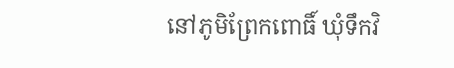នៅភូមិព្រែកពោធិ៍ ឃុំទឹកវិ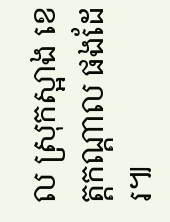ល ស្រុកស្អាង ខេត្តកណ្តាល ផងដែរ៕